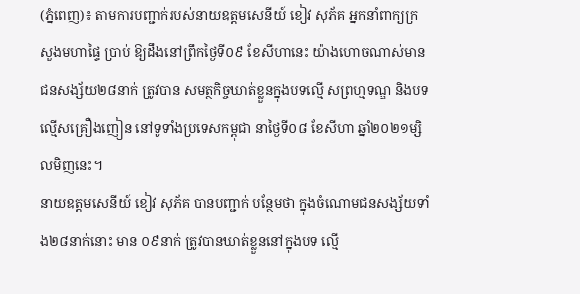(ភ្នំពេញ)៖ តាមការបញ្ជាក់របស់នាយឧត្តមសេនីយ៍ ខៀវ សុភ័គ អ្នកនាំពាក្យក្រសួងមហាផ្ទៃ ប្រាប់ ឱ្យដឹងនៅព្រឹកថ្ងៃទី០៩ ខែសីហានេះ យ៉ាងហោចណាស់មានជនសង្ស័យ២៨នាក់ ត្រូវបាន សមត្ថកិច្ចឃាត់ខ្លួនក្នុងបទល្មើ សព្រហ្មទណ្ឌ និងបទល្មើសគ្រឿងញៀន នៅទូទាំងប្រទេសកម្ពុជា នាថ្ងៃទី០៨ ខែសីហា ឆ្នាំ២០២១ម្សិលមិញនេះ។
នាយឧត្តមសេនីយ៍ ខៀវ សុភ័គ បានបញ្ជាក់ បន្ថែមថា ក្នុងចំណោមជនសង្ស័យទាំង២៨នាក់នោះ មាន ០៩នាក់ ត្រូវបានឃាត់ខ្លួននៅក្នុងបទ ល្មើ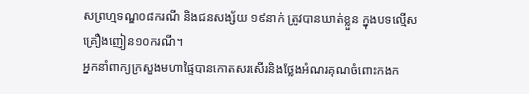សព្រហ្មទណ្ឌ០៨ករណី និងជនសង្ស័យ ១៩នាក់ ត្រូវបានឃាត់ខ្លួន ក្នុងបទល្មើសគ្រឿងញៀន១០ករណី។
អ្នកនាំពាក្យក្រសួងមហាផ្ទៃបានកោតសរសើរនិងថ្លែងអំណរគុណចំពោះកងក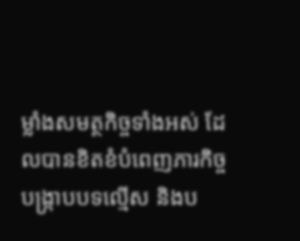ម្លាំងសមត្ថកិច្ចទាំងអស់ ដែលបានខិតខំបំពេញភារកិច្ចបង្ក្រាបបទល្មើស និងប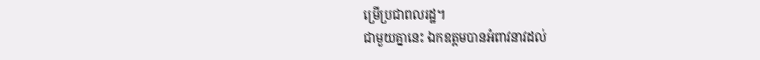ម្រើប្រជាពលរដ្ឋ។
ជាមួយគ្នានេះ ឯកឧត្តមបានអំពាវនាវដល់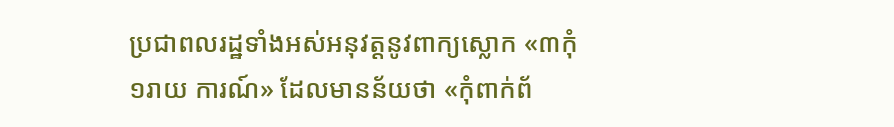ប្រជាពលរដ្ឋទាំងអស់អនុវត្តនូវពាក្យស្លោក «៣កុំ ១រាយ ការណ៍» ដែលមានន័យថា «កុំពាក់ព័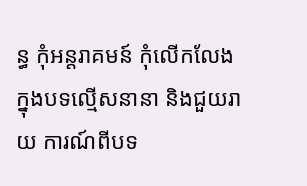ន្ធ កុំអន្តរាគមន៍ កុំលើកលែងក្នុងបទល្មើសនានា និងជួយរាយ ការណ៍ពីបទ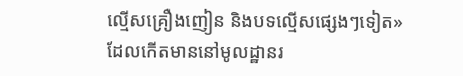ល្មើសគ្រឿងញៀន និងបទល្មើសផ្សេងៗទៀត» ដែលកើតមាននៅមូលដ្ឋានរ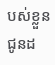បស់ខ្លួន ជូនដ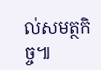ល់សមត្ថកិច្ច៕